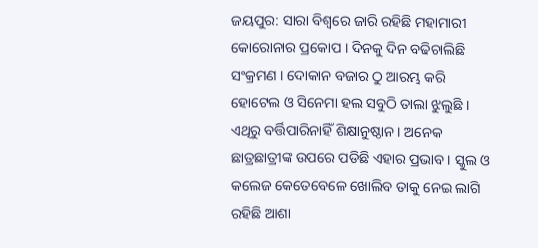ଜୟପୁର: ସାରା ବିଶ୍ବରେ ଜାରି ରହିଛି ମହାମାରୀ କୋରୋନାର ପ୍ରକୋପ । ଦିନକୁ ଦିନ ବଢିଚାଲିଛି ସଂକ୍ରମଣ । ଦୋକାନ ବଜାର ଠୁ ଆରମ୍ଭ କରି ହୋଟେଲ ଓ ସିନେମା ହଲ ସବୁଠି ତାଲା ଝୁଲୁଛି । ଏଥିରୁ ବର୍ତ୍ତିପାରିନାହିଁ ଶିକ୍ଷାନୁଷ୍ଠାନ । ଅନେକ ଛାତ୍ରଛାତ୍ରୀଙ୍କ ଉପରେ ପଡିଛି ଏହାର ପ୍ରଭାବ । ସ୍କୁଲ ଓ କଲେଜ କେତେବେଳେ ଖୋଲିବ ତାକୁ ନେଇ ଲାଗି ରହିଛି ଆଶା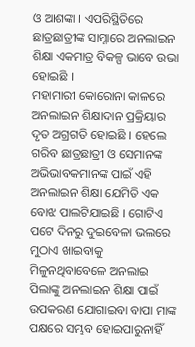ଓ ଆଶଙ୍କା । ଏପରିସ୍ଥିତିରେ ଛାତ୍ରଛାତ୍ରୀଙ୍କ ସାମ୍ନାରେ ଅନଲାଇନ ଶିକ୍ଷା ଏକମାତ୍ର ବିକଳ୍ପ ଭାବେ ଉଭା ହୋଇଛି ।
ମହାମାରୀ କୋରୋନା କାଳରେ ଅନଲାଇନ ଶିକ୍ଷାଦାନ ପ୍ରକ୍ରିୟାର ଦୃତ ଅଗ୍ରଗତି ହୋଇଛି । ହେଲେ ଗରିବ ଛାତ୍ରଛାତ୍ରୀ ଓ ସେମାନଙ୍କ ଅଭିଭାବକମାନଙ୍କ ପାଇଁ ଏହି ଅନଲାଇନ ଶିକ୍ଷା ଯେମିତି ଏକ ବୋଝ ପାଲଟିଯାଇଛି । ଗୋଟିଏ ପଟେ ଦିନରୁ ଦୁଇବେଳା ଭଲରେ ମୁଠାଏ ଖାଇବାକୁ ମିଳୁନଥିବାବେଳେ ଅନଲାଇ ପିଲାଙ୍କୁ ଅନଲାଇନ ଶିକ୍ଷା ପାଇଁ ଉପକରଣ ଯୋଗାଇବା ବାପା ମାଙ୍କ ପକ୍ଷରେ ସମ୍ଭବ ହୋଇପାରୁନାହିଁ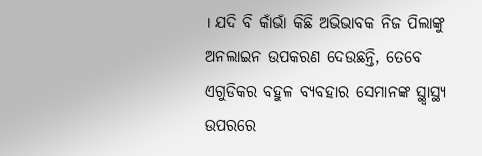। ଯଦି ବି କାଁଭାଁ କିଛି ଅଭିଭାବକ ନିଜ ପିଲାଙ୍କୁ ଅନଲାଇନ ଉପକରଣ ଦେଉଛନ୍ତି, ତେବେ ଏଗୁଡିକର ବହୁଳ ବ୍ୟବହାର ସେମାନଙ୍କ ସ୍ଥ୍ବାସ୍ଥ୍ୟ ଉପରରେ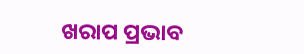ଖରାପ ପ୍ରଭାବ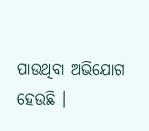ପାଉଥିବା ଅଭିଯୋଗ ହେଉଛି ।